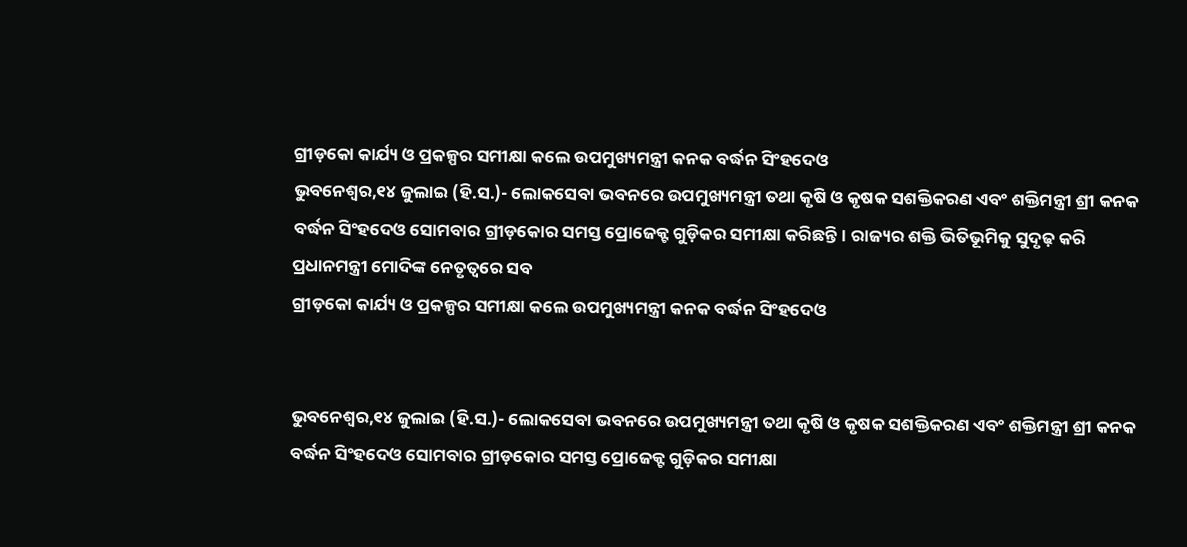ଗ୍ରୀଡ଼କୋ କାର୍ଯ୍ୟ ଓ ପ୍ରକଳ୍ପର ସମୀକ୍ଷା କଲେ ଉପମୁଖ୍ୟମନ୍ତ୍ରୀ କନକ ବର୍ଦ୍ଧନ ସିଂହଦେଓ
ଭୁବନେଶ୍ୱର,୧୪ ଜୁଲାଇ (ହି.ସ.)- ଲୋକସେବା ଭବନରେ ଉପମୁଖ୍ୟମନ୍ତ୍ରୀ ତଥା କୃଷି ଓ କୃଷକ ସଶକ୍ତିକରଣ ଏବଂ ଶକ୍ତିମନ୍ତ୍ରୀ ଶ୍ରୀ କନକ ବର୍ଦ୍ଧନ ସିଂହଦେଓ ସୋମବାର ଗ୍ରୀଡ଼କୋର ସମସ୍ତ ପ୍ରୋଜେକ୍ଟ ଗୁଡ଼ିକର ସମୀକ୍ଷା କରିଛନ୍ତି। ରାଜ୍ୟର ଶକ୍ତି ଭିତିଭୂମିକୁ ସୁଦୃଢ଼ କରି ପ୍ରଧାନମନ୍ତ୍ରୀ ମୋଦିଙ୍କ ନେତୃତ୍ୱରେ ସବ
ଗ୍ରୀଡ଼କୋ କାର୍ଯ୍ୟ ଓ ପ୍ରକଳ୍ପର ସମୀକ୍ଷା କଲେ ଉପମୁଖ୍ୟମନ୍ତ୍ରୀ କନକ ବର୍ଦ୍ଧନ ସିଂହଦେଓ


ଭୁବନେଶ୍ୱର,୧୪ ଜୁଲାଇ (ହି.ସ.)- ଲୋକସେବା ଭବନରେ ଉପମୁଖ୍ୟମନ୍ତ୍ରୀ ତଥା କୃଷି ଓ କୃଷକ ସଶକ୍ତିକରଣ ଏବଂ ଶକ୍ତିମନ୍ତ୍ରୀ ଶ୍ରୀ କନକ ବର୍ଦ୍ଧନ ସିଂହଦେଓ ସୋମବାର ଗ୍ରୀଡ଼କୋର ସମସ୍ତ ପ୍ରୋଜେକ୍ଟ ଗୁଡ଼ିକର ସମୀକ୍ଷା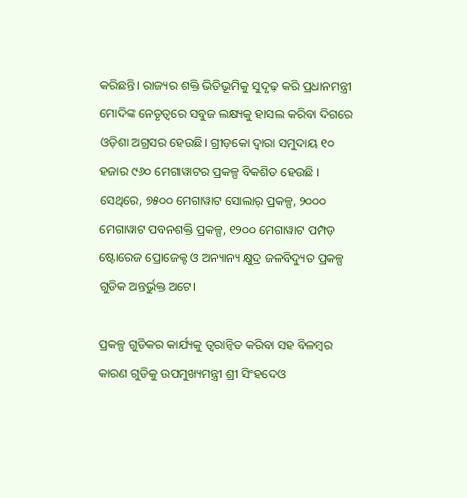କରିଛନ୍ତି। ରାଜ୍ୟର ଶକ୍ତି ଭିତିଭୂମିକୁ ସୁଦୃଢ଼ କରି ପ୍ରଧାନମନ୍ତ୍ରୀ ମୋଦିଙ୍କ ନେତୃତ୍ୱରେ ସବୁଜ ଲକ୍ଷ୍ୟକୁ ହାସଲ କରିବା ଦିଗରେ ଓଡ଼ିଶା ଅଗ୍ରସର ହେଉଛି। ଗ୍ରୀଡ଼କୋ ଦ୍ୱାରା ସମୁଦାୟ ୧୦ ହଜାର ୯୬୦ ମେଗାୱାଟର ପ୍ରକଳ୍ପ ବିକଶିତ ହେଉଛି । ସେଥିରେ, ୭୫୦୦ ମେଗାୱାଟ ସୋଲାର୍ ପ୍ରକଳ୍ପ, ୨୦୦୦ ମେଗାୱାଟ ପବନଶକ୍ତି ପ୍ରକଳ୍ପ, ୧୨୦୦ ମେଗାୱାଟ ପମ୍ପଡ଼ ଷ୍ଟୋରେଜ ପ୍ରୋଜେକ୍ଟ ଓ ଅନ୍ୟାନ୍ୟ କ୍ଷୁଦ୍ର ଜଳବିଦ୍ୟୁତ ପ୍ରକଳ୍ପ ଗୁଡିକ ଅନ୍ତର୍ଭୁକ୍ତ ଅଟେ।

ପ୍ରକଳ୍ପ ଗୁଡିକର କାର୍ଯ୍ୟକୁ ତ୍ୱରାନ୍ୱିତ କରିବା ସହ ବିଳମ୍ବର କାରଣ ଗୁଡିକୁ ଉପମୁଖ୍ୟମନ୍ତ୍ରୀ ଶ୍ରୀ ସିଂହଦେଓ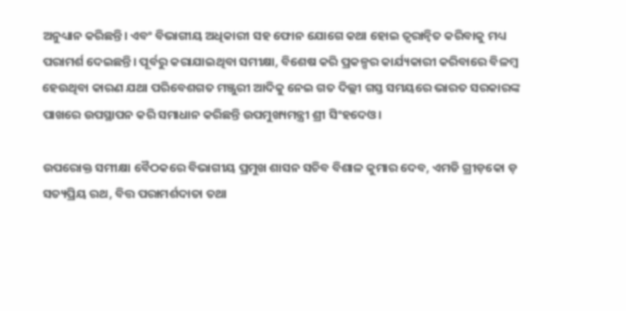ଅନୁଧ୍ୟାନ କରିଛନ୍ତି। ଏବଂ ବିଭାଗୀୟ ଅଧିକାରୀ ସହ ଫୋନ ଯୋଗେ କଥା ହୋଇ ତ୍ୱରାନ୍ୱିତ କରିବାକୁ ମଧ୍ୟ ପରାମର୍ଶ ଦେଇଛନ୍ତି। ପୂର୍ବରୁ କରାଯାଇଥିବା ସମୀକ୍ଷା, ବିଶେଷ କରି ପ୍ରକଳ୍ପର କାର୍ଯ୍ୟକାରୀ କରିବାରେ ବିଳମ୍ବ ହେଉଥିବା କାରଣ ଯଥା ପରିବେଶଗତ ମଞ୍ଜୁରୀ ଆଦିକୁ ନେଇ ଗତ ଦିଲ୍ଲୀ ଗସ୍ତ ସମୟରେ ଭାରତ ସରକାରଙ୍କ ପାଖରେ ଉପସ୍ଥାପନ କରି ସମାଧାନ କରିଛନ୍ତି ଉପମୁଖ୍ୟମନ୍ତ୍ରୀ ଶ୍ରୀ ସିଂହଦେଓ।

ଉପରୋକ୍ତ ସମୀକ୍ଷା ବୈଠକରେ ବିଭାଗୀୟ ପ୍ରମୁଖ ଶାସନ ସଚିବ ବିଶାଳ କୁମାର ଦେବ, ଏମଡି ଗ୍ରୀଡ଼କୋ ଡ଼ ସତ୍ୟପ୍ରିୟ ରଥ, ବିତ୍ତ ପରାମର୍ଶଦାତା ତଥା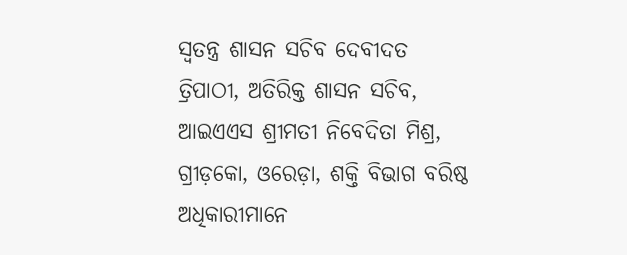ସ୍ୱତନ୍ତ୍ର ଶାସନ ସଚିବ ଦେବୀଦତ ତ୍ରିପାଠୀ, ଅତିରିକ୍ତ ଶାସନ ସଚିବ, ଆଇଏଏସ ଶ୍ରୀମତୀ ନିବେଦିତା ମିଶ୍ର, ଗ୍ରୀଡ଼କୋ, ଓରେଡ଼ା, ଶକ୍ତି ବିଭାଗ ବରିଷ୍ଠ ଅଧିକାରୀମାନେ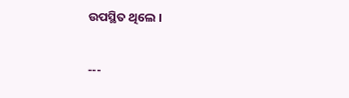ଉପସ୍ଥିତ ଥିଲେ ।

---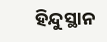ହିନ୍ଦୁସ୍ଥାନ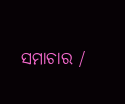ସମାଚାର /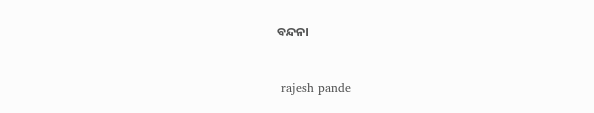ବନ୍ଦନା


 rajesh pande